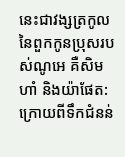នេះជាវង្សត្រកូលនៃពួកកូនប្រុសរបស់ណូអេ គឺសិម ហាំ និងយ៉ាផែត: ក្រោយពីទឹកជំនន់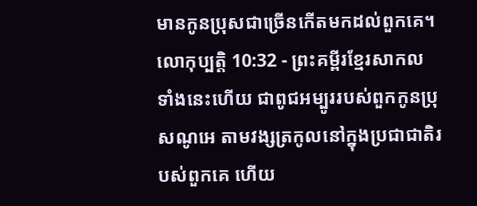មានកូនប្រុសជាច្រើនកើតមកដល់ពួកគេ។
លោកុប្បត្តិ 10:32 - ព្រះគម្ពីរខ្មែរសាកល ទាំងនេះហើយ ជាពូជអម្បូររបស់ពួកកូនប្រុសណូអេ តាមវង្សត្រកូលនៅក្នុងប្រជាជាតិរបស់ពួកគេ ហើយ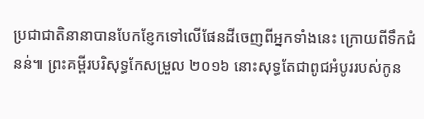ប្រជាជាតិនានាបានបែកខ្ញែកទៅលើផែនដីចេញពីអ្នកទាំងនេះ ក្រោយពីទឹកជំនន់៕ ព្រះគម្ពីរបរិសុទ្ធកែសម្រួល ២០១៦ នោះសុទ្ធតែជាពូជអំបូររបស់កូន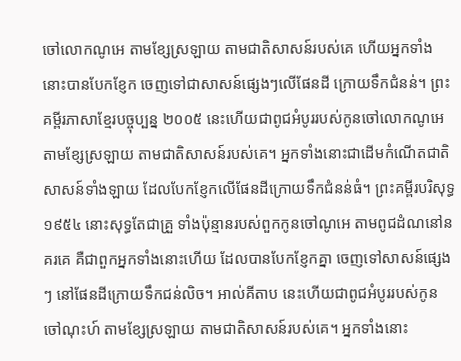ចៅលោកណូអេ តាមខ្សែស្រឡាយ តាមជាតិសាសន៍របស់គេ ហើយអ្នកទាំងនោះបានបែកខ្ញែក ចេញទៅជាសាសន៍ផ្សេងៗលើផែនដី ក្រោយទឹកជំនន់។ ព្រះគម្ពីរភាសាខ្មែរបច្ចុប្បន្ន ២០០៥ នេះហើយជាពូជអំបូររបស់កូនចៅលោកណូអេ តាមខ្សែស្រឡាយ តាមជាតិសាសន៍របស់គេ។ អ្នកទាំងនោះជាដើមកំណើតជាតិសាសន៍ទាំងឡាយ ដែលបែកខ្ញែកលើផែនដីក្រោយទឹកជំនន់ធំ។ ព្រះគម្ពីរបរិសុទ្ធ ១៩៥៤ នោះសុទ្ធតែជាគ្រួ ទាំងប៉ុន្មានរបស់ពួកកូនចៅណូអេ តាមពូជដំណនៅនគរគេ គឺជាពួកអ្នកទាំងនោះហើយ ដែលបានបែកខ្ញែកគ្នា ចេញទៅសាសន៍ផ្សេងៗ នៅផែនដីក្រោយទឹកជន់លិច។ អាល់គីតាប នេះហើយជាពូជអំបូររបស់កូនចៅណុះហ៍ តាមខ្សែស្រឡាយ តាមជាតិសាសន៍របស់គេ។ អ្នកទាំងនោះ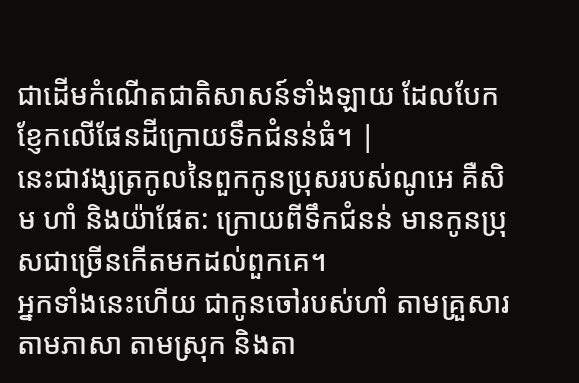ជាដើមកំណើតជាតិសាសន៍ទាំងឡាយ ដែលបែកខ្ញែកលើផែនដីក្រោយទឹកជំនន់ធំ។ |
នេះជាវង្សត្រកូលនៃពួកកូនប្រុសរបស់ណូអេ គឺសិម ហាំ និងយ៉ាផែត: ក្រោយពីទឹកជំនន់ មានកូនប្រុសជាច្រើនកើតមកដល់ពួកគេ។
អ្នកទាំងនេះហើយ ជាកូនចៅរបស់ហាំ តាមគ្រួសារ តាមភាសា តាមស្រុក និងតា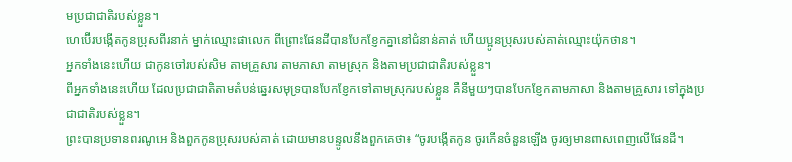មប្រជាជាតិរបស់ខ្លួន។
ហេប៊ើរបង្កើតកូនប្រុសពីរនាក់ ម្នាក់ឈ្មោះផាលេក ពីព្រោះផែនដីបានបែកខ្ញែកគ្នានៅជំនាន់គាត់ ហើយប្អូនប្រុសរបស់គាត់ឈ្មោះយ៉ុកថាន។
អ្នកទាំងនេះហើយ ជាកូនចៅរបស់សិម តាមគ្រួសារ តាមភាសា តាមស្រុក និងតាមប្រជាជាតិរបស់ខ្លួន។
ពីអ្នកទាំងនេះហើយ ដែលប្រជាជាតិតាមតំបន់ឆ្នេរសមុទ្របានបែកខ្ញែកទៅតាមស្រុករបស់ខ្លួន គឺនីមួយៗបានបែកខ្ញែកតាមភាសា និងតាមគ្រួសារ ទៅក្នុងប្រជាជាតិរបស់ខ្លួន។
ព្រះបានប្រទានពរណូអេ និងពួកកូនប្រុសរបស់គាត់ ដោយមានបន្ទូលនឹងពួកគេថា៖ “ចូរបង្កើតកូន ចូរកើនចំនួនឡើង ចូរឲ្យមានពាសពេញលើផែនដី។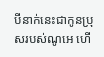បីនាក់នេះជាកូនប្រុសរបស់ណូអេ ហើ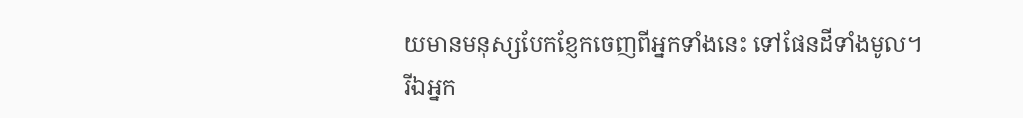យមានមនុស្សបែកខ្ញែកចេញពីអ្នកទាំងនេះ ទៅផែនដីទាំងមូល។
រីឯអ្នក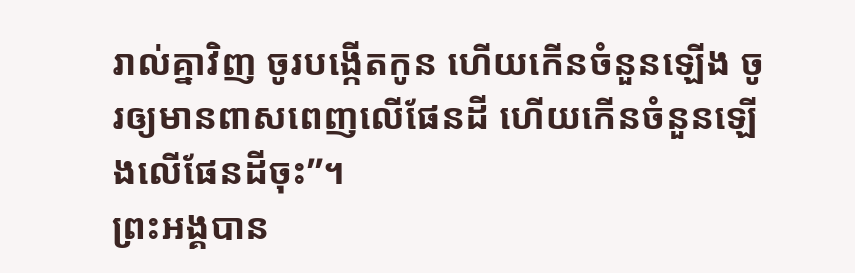រាល់គ្នាវិញ ចូរបង្កើតកូន ហើយកើនចំនួនឡើង ចូរឲ្យមានពាសពេញលើផែនដី ហើយកើនចំនួនឡើងលើផែនដីចុះ”។
ព្រះអង្គបាន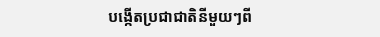បង្កើតប្រជាជាតិនីមួយៗពី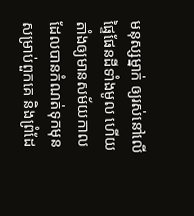មនុស្សម្នាក់ ឲ្យរស់នៅលើផ្ទៃផែនដីទាំងមូល ហើយតាំងឲ្យមានសម័យកាលដែលបានកំណត់ទុកមុនសម្រាប់ពួកគេ និងព្រំដែ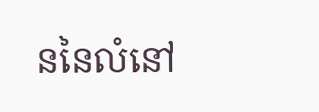ននៃលំនៅ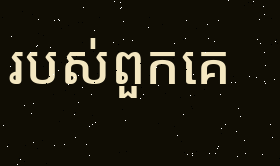របស់ពួកគេ